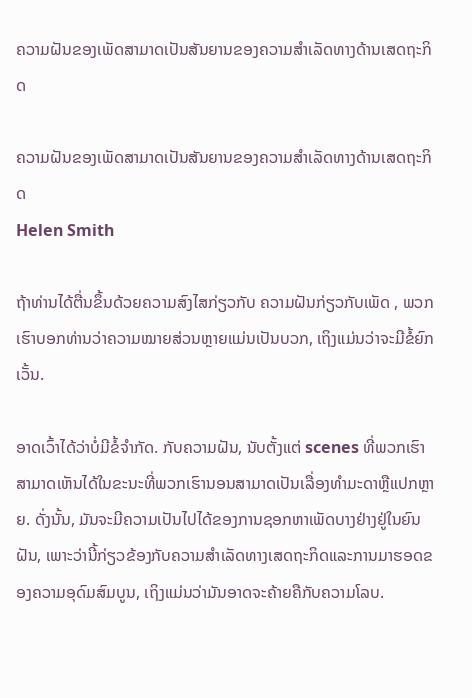ຄວາມຝັນຂອງເພັດສາມາດເປັນສັນຍານຂອງຄວາມສໍາເລັດທາງດ້ານເສດຖະກິດ

ຄວາມຝັນຂອງເພັດສາມາດເປັນສັນຍານຂອງຄວາມສໍາເລັດທາງດ້ານເສດຖະກິດ
Helen Smith

ຖ້າທ່ານໄດ້ຕື່ນຂຶ້ນດ້ວຍຄວາມສົງໄສກ່ຽວກັບ ຄວາມຝັນກ່ຽວກັບເພັດ , ພວກເຮົາບອກທ່ານວ່າຄວາມໝາຍສ່ວນຫຼາຍແມ່ນເປັນບວກ, ເຖິງແມ່ນວ່າຈະມີຂໍ້ຍົກເວັ້ນ.

ອາດເວົ້າໄດ້ວ່າບໍ່ມີຂໍ້ຈຳກັດ. ກັບຄວາມຝັນ, ນັບຕັ້ງແຕ່ scenes ທີ່ພວກເຮົາສາມາດເຫັນໄດ້ໃນຂະນະທີ່ພວກເຮົານອນສາມາດເປັນເລື່ອງທໍາມະດາຫຼືແປກຫຼາຍ. ດັ່ງນັ້ນ, ມັນຈະມີຄວາມເປັນໄປໄດ້ຂອງການຊອກຫາເພັດບາງຢ່າງຢູ່ໃນຍົນຝັນ, ເພາະວ່ານີ້ກ່ຽວຂ້ອງກັບຄວາມສໍາເລັດທາງເສດຖະກິດແລະການມາຮອດຂອງຄວາມອຸດົມສົມບູນ, ເຖິງແມ່ນວ່າມັນອາດຈະຄ້າຍຄືກັບຄວາມໂລບ.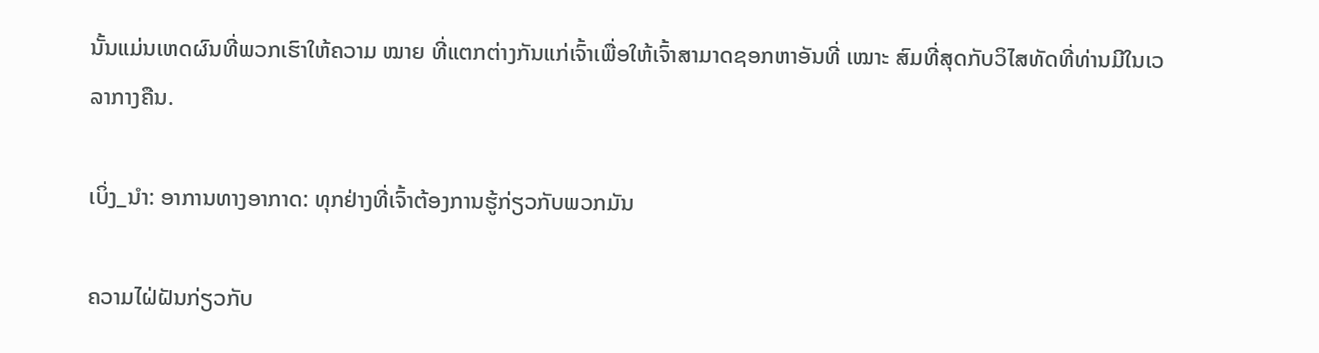ນັ້ນແມ່ນເຫດຜົນທີ່ພວກເຮົາໃຫ້ຄວາມ ໝາຍ ທີ່ແຕກຕ່າງກັນແກ່ເຈົ້າເພື່ອໃຫ້ເຈົ້າສາມາດຊອກຫາອັນທີ່ ເໝາະ ສົມທີ່ສຸດກັບວິໄສທັດທີ່ທ່ານມີໃນເວລາກາງຄືນ.

ເບິ່ງ_ນຳ: ອາການທາງອາກາດ: ທຸກຢ່າງທີ່ເຈົ້າຕ້ອງການຮູ້ກ່ຽວກັບພວກມັນ

ຄວາມໄຝ່ຝັນກ່ຽວກັບ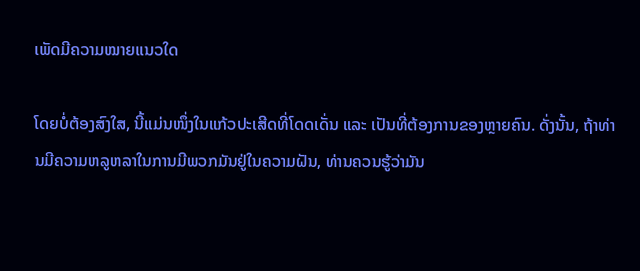ເພັດມີຄວາມໝາຍແນວໃດ

ໂດຍບໍ່ຕ້ອງສົງໃສ, ນີ້ແມ່ນໜຶ່ງໃນແກ້ວປະເສີດທີ່ໂດດເດັ່ນ ແລະ ເປັນທີ່ຕ້ອງການຂອງຫຼາຍຄົນ. ດັ່ງນັ້ນ, ຖ້າທ່ານມີຄວາມຫລູຫລາໃນການມີພວກມັນຢູ່ໃນຄວາມຝັນ, ທ່ານຄວນຮູ້ວ່າມັນ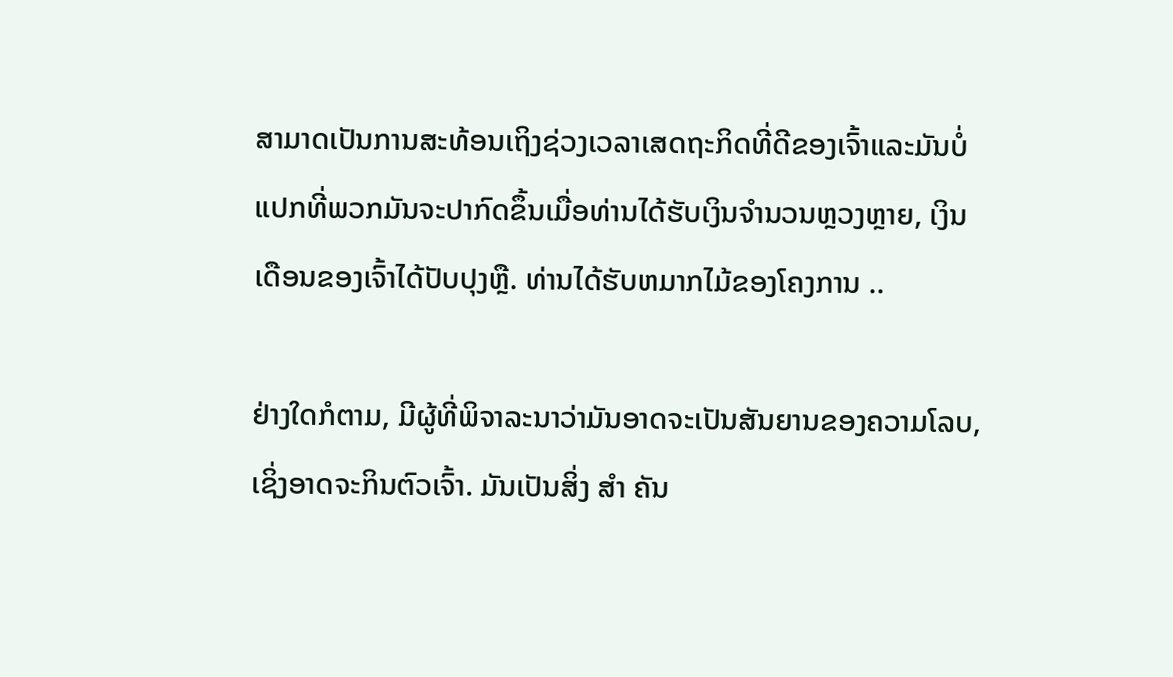ສາມາດເປັນການສະທ້ອນເຖິງຊ່ວງເວລາເສດຖະກິດທີ່ດີຂອງເຈົ້າແລະມັນບໍ່ແປກທີ່ພວກມັນຈະປາກົດຂຶ້ນເມື່ອທ່ານໄດ້ຮັບເງິນຈໍານວນຫຼວງຫຼາຍ, ເງິນເດືອນຂອງເຈົ້າໄດ້ປັບປຸງຫຼື. ທ່ານໄດ້ຮັບຫມາກໄມ້ຂອງໂຄງການ ..

ຢ່າງໃດກໍຕາມ, ມີຜູ້ທີ່ພິຈາລະນາວ່າມັນອາດຈະເປັນສັນຍານຂອງຄວາມໂລບ, ເຊິ່ງອາດຈະກິນຕົວເຈົ້າ. ມັນເປັນສິ່ງ ສຳ ຄັນ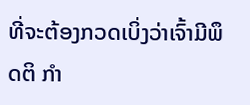ທີ່ຈະຕ້ອງກວດເບິ່ງວ່າເຈົ້າມີພຶດຕິ ກຳ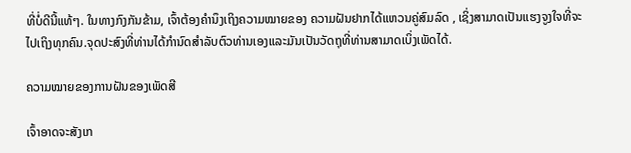ທີ່ບໍ່ດີນີ້ແທ້ໆ. ໃນທາງກົງກັນຂ້າມ, ເຈົ້າຕ້ອງຄຳນຶງເຖິງຄວາມໝາຍຂອງ ຄວາມຝັນຢາກໄດ້ແຫວນຄູ່ສົມລົດ , ເຊິ່ງສາມາດເປັນແຮງຈູງໃຈທີ່ຈະໄປເຖິງທຸກຄົນ.ຈຸດປະສົງທີ່ທ່ານໄດ້ກໍານົດສໍາລັບຕົວທ່ານເອງແລະມັນເປັນວັດຖຸທີ່ທ່ານສາມາດເບິ່ງເພັດໄດ້.

ຄວາມໝາຍຂອງການຝັນຂອງເພັດສີ

ເຈົ້າອາດຈະສັງເກ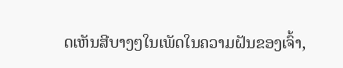ດເຫັນສີບາງໆໃນເພັດໃນຄວາມຝັນຂອງເຈົ້າ,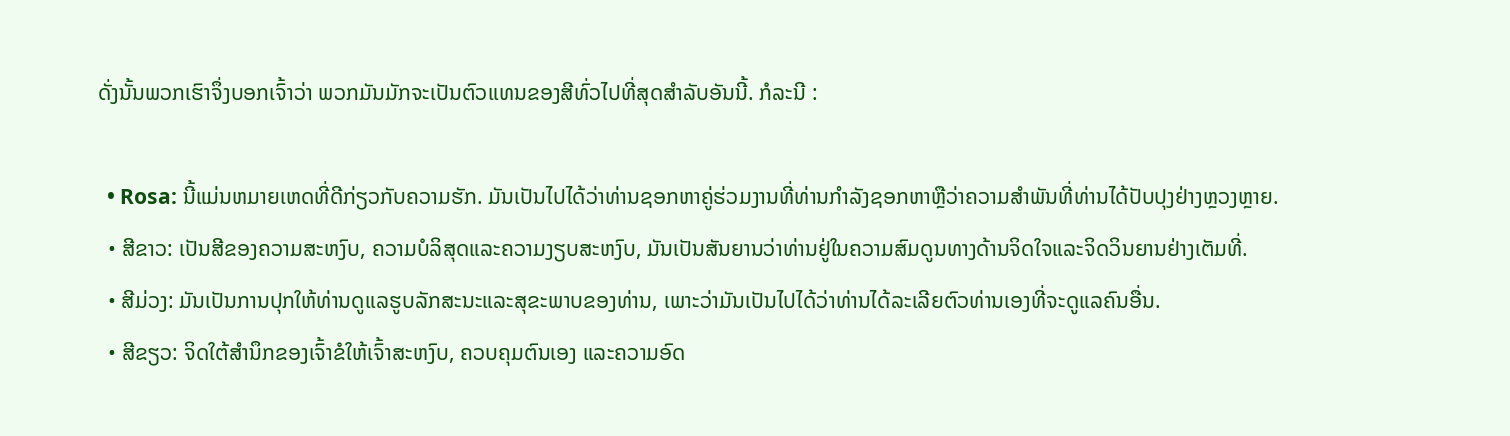ດັ່ງນັ້ນພວກເຮົາຈຶ່ງບອກເຈົ້າວ່າ ພວກມັນມັກຈະເປັນຕົວແທນຂອງສີທົ່ວໄປທີ່ສຸດສຳລັບອັນນີ້. ກໍລະນີ :

  • Rosa: ນີ້ແມ່ນຫມາຍເຫດທີ່ດີກ່ຽວກັບຄວາມຮັກ. ມັນເປັນໄປໄດ້ວ່າທ່ານຊອກຫາຄູ່ຮ່ວມງານທີ່ທ່ານກໍາລັງຊອກຫາຫຼືວ່າຄວາມສໍາພັນທີ່ທ່ານໄດ້ປັບປຸງຢ່າງຫຼວງຫຼາຍ.
  • ສີຂາວ: ເປັນສີຂອງຄວາມສະຫງົບ, ຄວາມບໍລິສຸດແລະຄວາມງຽບສະຫງົບ, ມັນເປັນສັນຍານວ່າທ່ານຢູ່ໃນຄວາມສົມດູນທາງດ້ານຈິດໃຈແລະຈິດວິນຍານຢ່າງເຕັມທີ່.
  • ສີມ່ວງ: ມັນເປັນການປຸກໃຫ້ທ່ານດູແລຮູບລັກສະນະແລະສຸຂະພາບຂອງທ່ານ, ເພາະວ່າມັນເປັນໄປໄດ້ວ່າທ່ານໄດ້ລະເລີຍຕົວທ່ານເອງທີ່ຈະດູແລຄົນອື່ນ.
  • ສີຂຽວ: ຈິດໃຕ້ສຳນຶກຂອງເຈົ້າຂໍໃຫ້ເຈົ້າສະຫງົບ, ຄວບຄຸມຕົນເອງ ແລະຄວາມອົດ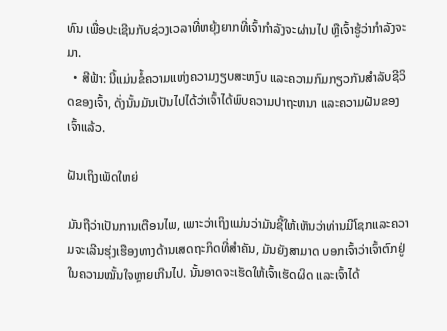ທົນ ເພື່ອປະເຊີນກັບຊ່ວງເວລາທີ່ຫຍຸ້ງຍາກທີ່ເຈົ້າກຳລັງຈະຜ່ານໄປ ຫຼືເຈົ້າຮູ້ວ່າກຳລັງຈະມາ.
  • ສີຟ້າ: ນີ້ແມ່ນຂໍ້ຄວາມແຫ່ງຄວາມງຽບສະຫງົບ ແລະຄວາມກົມກຽວກັນສໍາລັບຊີວິດຂອງເຈົ້າ, ດັ່ງນັ້ນມັນເປັນໄປໄດ້ວ່າເຈົ້າໄດ້ພົບຄວາມປາຖະຫນາ ແລະຄວາມຝັນຂອງເຈົ້າແລ້ວ.

ຝັນເຖິງເພັດໃຫຍ່

ມັນຖືວ່າເປັນການເຕືອນໄພ, ເພາະວ່າເຖິງແມ່ນວ່າມັນຊີ້ໃຫ້ເຫັນວ່າທ່ານມີໂຊກແລະຄວາມຈະເລີນຮຸ່ງເຮືອງທາງດ້ານເສດຖະກິດທີ່ສໍາຄັນ, ມັນຍັງສາມາດ ບອກເຈົ້າວ່າເຈົ້າຕົກຢູ່ໃນຄວາມໝັ້ນໃຈຫຼາຍເກີນໄປ. ນັ້ນອາດຈະເຮັດໃຫ້ເຈົ້າເຮັດຜິດ ແລະເຈົ້າໄດ້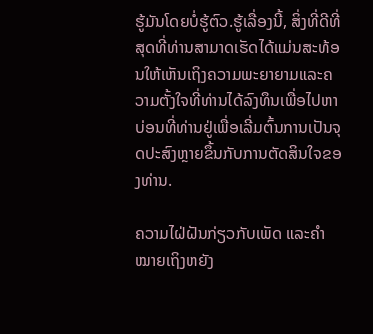ຮູ້ມັນໂດຍບໍ່ຮູ້ຕົວ.ຮູ້ເລື່ອງນີ້, ສິ່ງທີ່ດີທີ່ສຸດທີ່ທ່ານສາມາດເຮັດໄດ້ແມ່ນສະທ້ອນໃຫ້ເຫັນເຖິງຄວາມພະຍາຍາມແລະຄວາມຕັ້ງໃຈທີ່ທ່ານໄດ້ລົງທຶນເພື່ອໄປຫາບ່ອນທີ່ທ່ານຢູ່ເພື່ອເລີ່ມຕົ້ນການເປັນຈຸດປະສົງຫຼາຍຂຶ້ນກັບການຕັດສິນໃຈຂອງທ່ານ.

ຄວາມໄຝ່ຝັນກ່ຽວກັບເພັດ ແລະຄຳໝາຍເຖິງຫຍັງ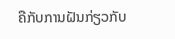ຄືກັບການຝັນກ່ຽວກັບ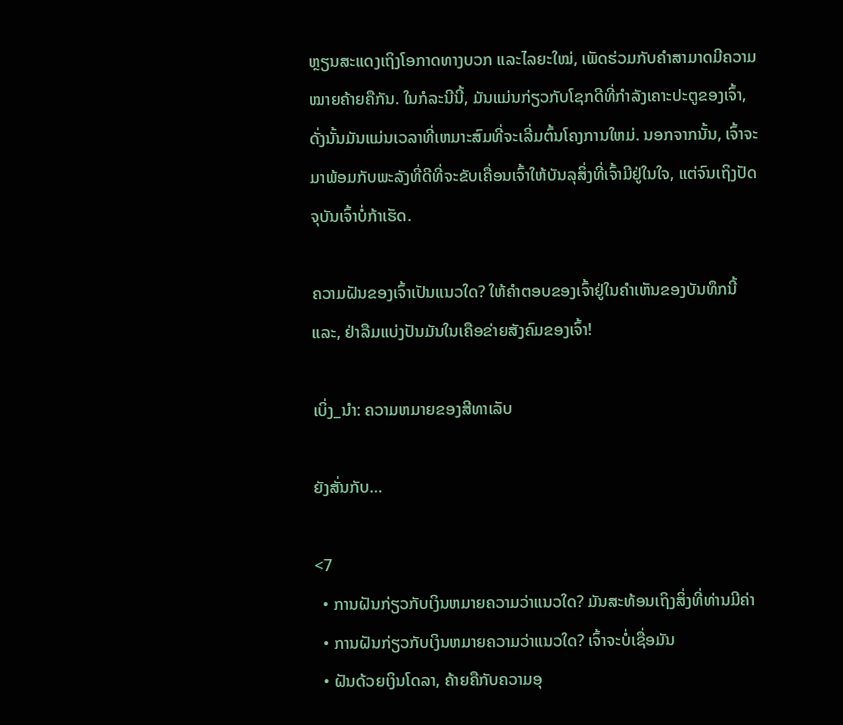ຫຼຽນສະແດງເຖິງໂອກາດທາງບວກ ແລະໄລຍະໃໝ່, ເພັດຮ່ວມກັບຄຳສາມາດມີຄວາມໝາຍຄ້າຍຄືກັນ. ໃນກໍລະນີນີ້, ມັນແມ່ນກ່ຽວກັບໂຊກດີທີ່ກໍາລັງເຄາະປະຕູຂອງເຈົ້າ, ດັ່ງນັ້ນມັນແມ່ນເວລາທີ່ເຫມາະສົມທີ່ຈະເລີ່ມຕົ້ນໂຄງການໃຫມ່. ນອກຈາກນັ້ນ, ເຈົ້າຈະມາພ້ອມກັບພະລັງທີ່ດີທີ່ຈະຂັບເຄື່ອນເຈົ້າໃຫ້ບັນລຸສິ່ງທີ່ເຈົ້າມີຢູ່ໃນໃຈ, ແຕ່ຈົນເຖິງປັດຈຸບັນເຈົ້າບໍ່ກ້າເຮັດ.

ຄວາມຝັນຂອງເຈົ້າເປັນແນວໃດ? ໃຫ້ຄຳຕອບຂອງເຈົ້າຢູ່ໃນຄຳເຫັນຂອງບັນທຶກນີ້ ແລະ, ຢ່າລືມແບ່ງປັນມັນໃນເຄືອຂ່າຍສັງຄົມຂອງເຈົ້າ!

ເບິ່ງ_ນຳ: ຄວາມຫມາຍຂອງສີທາເລັບ

ຍັງສັ່ນກັບ…

<7
  • ການຝັນກ່ຽວກັບເງິນຫມາຍຄວາມວ່າແນວໃດ? ມັນສະທ້ອນເຖິງສິ່ງທີ່ທ່ານມີຄ່າ
  • ການຝັນກ່ຽວກັບເງິນຫມາຍຄວາມວ່າແນວໃດ? ເຈົ້າຈະບໍ່ເຊື່ອມັນ
  • ຝັນດ້ວຍເງິນໂດລາ, ຄ້າຍຄືກັບຄວາມອຸ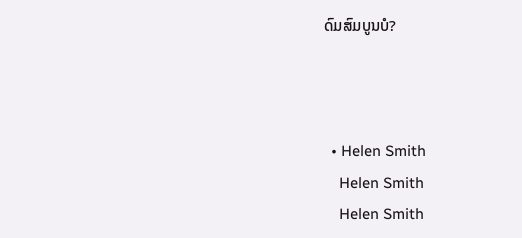ດົມສົມບູນບໍ?



  • Helen Smith
    Helen Smith
    Helen Smith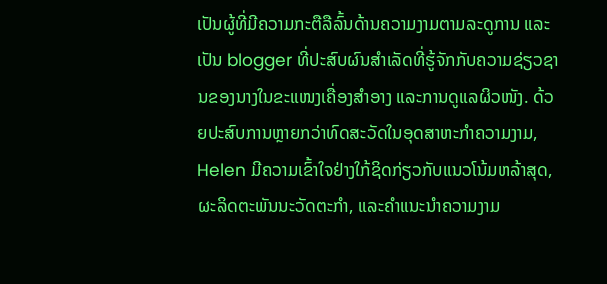ເປັນຜູ້ທີ່ມີຄວາມກະຕືລືລົ້ນດ້ານຄວາມງາມຕາມລະດູການ ແລະເປັນ blogger ທີ່ປະສົບຜົນສຳເລັດທີ່ຮູ້ຈັກກັບຄວາມຊ່ຽວຊານຂອງນາງໃນຂະແໜງເຄື່ອງສໍາອາງ ແລະການດູແລຜິວໜັງ. ດ້ວຍປະສົບການຫຼາຍກວ່າທົດສະວັດໃນອຸດສາຫະກໍາຄວາມງາມ, Helen ມີຄວາມເຂົ້າໃຈຢ່າງໃກ້ຊິດກ່ຽວກັບແນວໂນ້ມຫລ້າສຸດ, ຜະລິດຕະພັນນະວັດຕະກໍາ, ແລະຄໍາແນະນໍາຄວາມງາມ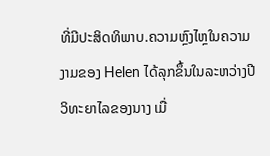ທີ່ມີປະສິດທິພາບ.ຄວາມຫຼົງໄຫຼໃນຄວາມງາມຂອງ Helen ໄດ້ລຸກຂຶ້ນໃນລະຫວ່າງປີວິທະຍາໄລຂອງນາງ ເມື່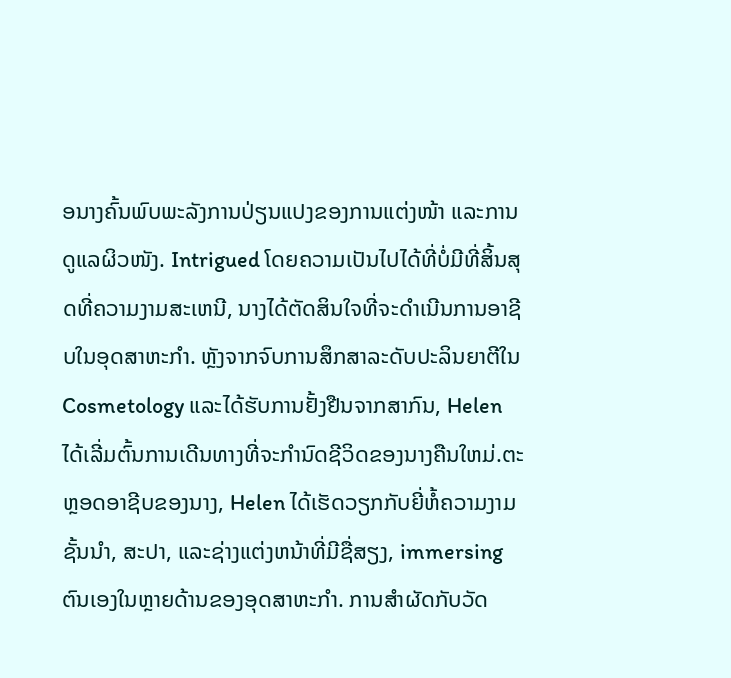ອນາງຄົ້ນພົບພະລັງການປ່ຽນແປງຂອງການແຕ່ງໜ້າ ແລະການດູແລຜິວໜັງ. Intrigued ໂດຍຄວາມເປັນໄປໄດ້ທີ່ບໍ່ມີທີ່ສິ້ນສຸດທີ່ຄວາມງາມສະເຫນີ, ນາງໄດ້ຕັດສິນໃຈທີ່ຈະດໍາເນີນການອາຊີບໃນອຸດສາຫະກໍາ. ຫຼັງຈາກຈົບການສຶກສາລະດັບປະລິນຍາຕີໃນ Cosmetology ແລະໄດ້ຮັບການຢັ້ງຢືນຈາກສາກົນ, Helen ໄດ້ເລີ່ມຕົ້ນການເດີນທາງທີ່ຈະກໍານົດຊີວິດຂອງນາງຄືນໃຫມ່.ຕະຫຼອດອາຊີບຂອງນາງ, Helen ໄດ້ເຮັດວຽກກັບຍີ່ຫໍ້ຄວາມງາມຊັ້ນນໍາ, ສະປາ, ແລະຊ່າງແຕ່ງຫນ້າທີ່ມີຊື່ສຽງ, immersing ຕົນເອງໃນຫຼາຍດ້ານຂອງອຸດສາຫະກໍາ. ການສໍາຜັດກັບວັດ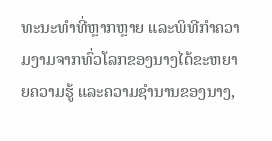ທະນະທໍາທີ່ຫຼາກຫຼາຍ ແລະພິທີກໍາຄວາມງາມຈາກທົ່ວໂລກຂອງນາງໄດ້ຂະຫຍາຍຄວາມຮູ້ ແລະຄວາມຊໍານານຂອງນາງ,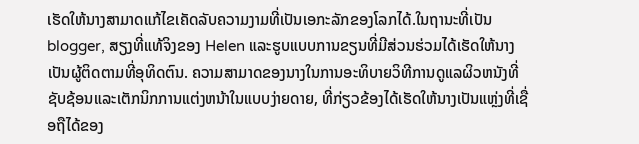ເຮັດໃຫ້ນາງສາມາດແກ້ໄຂເຄັດລັບຄວາມງາມທີ່ເປັນເອກະລັກຂອງໂລກໄດ້.ໃນຖານະທີ່ເປັນ blogger, ສຽງທີ່ແທ້ຈິງຂອງ Helen ແລະຮູບແບບການຂຽນທີ່ມີສ່ວນຮ່ວມໄດ້ເຮັດໃຫ້ນາງເປັນຜູ້ຕິດຕາມທີ່ອຸທິດຕົນ. ຄວາມສາມາດຂອງນາງໃນການອະທິບາຍວິທີການດູແລຜິວຫນັງທີ່ຊັບຊ້ອນແລະເຕັກນິກການແຕ່ງຫນ້າໃນແບບງ່າຍດາຍ, ທີ່ກ່ຽວຂ້ອງໄດ້ເຮັດໃຫ້ນາງເປັນແຫຼ່ງທີ່ເຊື່ອຖືໄດ້ຂອງ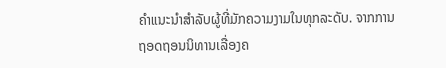ຄໍາແນະນໍາສໍາລັບຜູ້ທີ່ມັກຄວາມງາມໃນທຸກລະດັບ. ຈາກການຖອດຖອນນິທານເລື່ອງຄ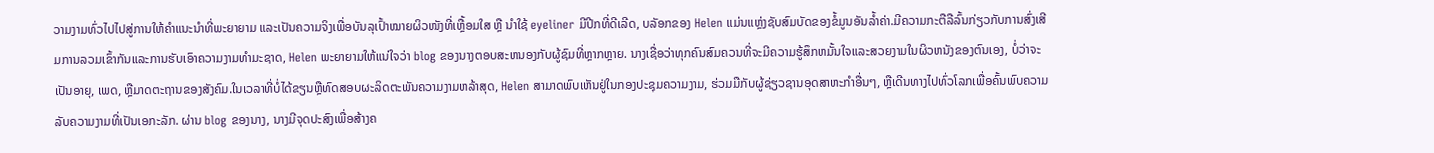ວາມງາມທົ່ວໄປໄປສູ່ການໃຫ້ຄຳແນະນຳທີ່ພະຍາຍາມ ແລະເປັນຄວາມຈິງເພື່ອບັນລຸເປົ້າໝາຍຜິວໜັງທີ່ເຫຼື້ອມໃສ ຫຼື ນຳໃຊ້ eyeliner ມີປີກທີ່ດີເລີດ, ບລັອກຂອງ Helen ແມ່ນແຫຼ່ງຊັບສົມບັດຂອງຂໍ້ມູນອັນລ້ຳຄ່າ.ມີຄວາມກະຕືລືລົ້ນກ່ຽວກັບການສົ່ງເສີມການລວມເຂົ້າກັນແລະການຮັບເອົາຄວາມງາມທໍາມະຊາດ, Helen ພະຍາຍາມໃຫ້ແນ່ໃຈວ່າ blog ຂອງນາງຕອບສະຫນອງກັບຜູ້ຊົມທີ່ຫຼາກຫຼາຍ. ນາງເຊື່ອວ່າທຸກຄົນສົມຄວນທີ່ຈະມີຄວາມຮູ້ສຶກຫມັ້ນໃຈແລະສວຍງາມໃນຜິວຫນັງຂອງຕົນເອງ, ບໍ່ວ່າຈະເປັນອາຍຸ, ເພດ, ຫຼືມາດຕະຖານຂອງສັງຄົມ.ໃນເວລາທີ່ບໍ່ໄດ້ຂຽນຫຼືທົດສອບຜະລິດຕະພັນຄວາມງາມຫລ້າສຸດ, Helen ສາມາດພົບເຫັນຢູ່ໃນກອງປະຊຸມຄວາມງາມ, ຮ່ວມມືກັບຜູ້ຊ່ຽວຊານອຸດສາຫະກໍາອື່ນໆ, ຫຼືເດີນທາງໄປທົ່ວໂລກເພື່ອຄົ້ນພົບຄວາມລັບຄວາມງາມທີ່ເປັນເອກະລັກ. ຜ່ານ blog ຂອງນາງ, ນາງມີຈຸດປະສົງເພື່ອສ້າງຄ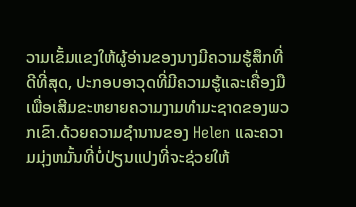ວາມເຂັ້ມແຂງໃຫ້ຜູ້ອ່ານຂອງນາງມີຄວາມຮູ້ສຶກທີ່ດີທີ່ສຸດ, ປະກອບອາວຸດທີ່ມີຄວາມຮູ້ແລະເຄື່ອງມືເພື່ອເສີມຂະຫຍາຍຄວາມງາມທໍາມະຊາດຂອງພວກເຂົາ.ດ້ວຍຄວາມຊໍານານຂອງ Helen ແລະຄວາມມຸ່ງຫມັ້ນທີ່ບໍ່ປ່ຽນແປງທີ່ຈະຊ່ວຍໃຫ້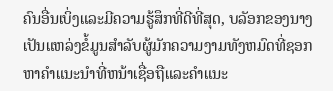ຄົນອື່ນເບິ່ງແລະມີຄວາມຮູ້ສຶກທີ່ດີທີ່ສຸດ, ບລັອກຂອງນາງເປັນແຫລ່ງຂໍ້ມູນສໍາລັບຜູ້ມັກຄວາມງາມທັງຫມົດທີ່ຊອກຫາຄໍາແນະນໍາທີ່ຫນ້າເຊື່ອຖືແລະຄໍາແນະ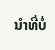ນໍາທີ່ບໍ່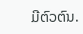ມີຕົວຕົນ.